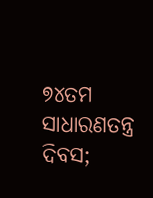୭୪ତମ ସାଧାରଣତନ୍ତ୍ର ଦିବସ;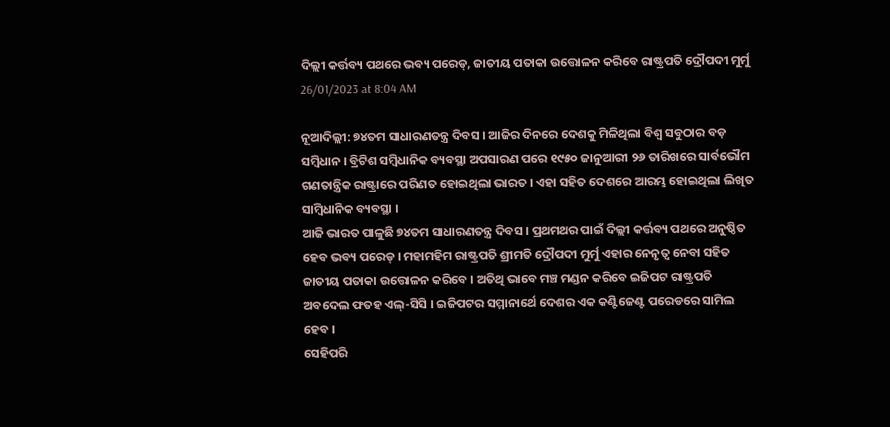ଦିଲ୍ଲୀ କର୍ତ୍ତବ୍ୟ ପଥରେ ଭବ୍ୟ ପରେଡ୍, ଜାତୀୟ ପତାକା ଉତ୍ତୋଳନ କରିବେ ରାଷ୍ଟ୍ରପତି ଦ୍ରୌପଦୀ ମୁର୍ମୁ
26/01/2023 at 8:04 AM

ନୂଆଦିଲ୍ଲୀ: ୭୪ତମ ସାଧାରଣତନ୍ତ୍ର ଦିବସ । ଆଜିର ଦିନରେ ଦେଶକୁ ମିଳିଥିଲା ବିଶ୍ବ ସବୁଠାର ବଡ଼ ସମ୍ବିଧାନ । ବ୍ରିଟିଶ ସମ୍ବିଧାନିକ ବ୍ୟବସ୍ଥା ଅପସାରଣ ପରେ ୧୯୫୦ ଜାନୁଆରୀ ୨୬ ତାରିଖରେ ସାର୍ବଭୌମ ଗଣତାନ୍ତ୍ରିକ ରାଷ୍ଟ୍ରାରେ ପରିଣତ ହୋଇଥିଲା ଭାରତ । ଏହା ସହିତ ଦେଶରେ ଆରମ୍ଭ ହୋଇଥିଲା ଲିଖିତ ସାମ୍ବିଧାନିକ ବ୍ୟବସ୍ଥା ।
ଆଜି ଭାରତ ପାଳୁଛି ୭୪ତମ ସାଧାରଣତନ୍ତ୍ର ଦିବସ । ପ୍ରଥମଥର ପାଇଁ ଦିଲ୍ଲୀ କର୍ତ୍ତବ୍ୟ ପଥରେ ଅନୁଷ୍ଠିତ ହେବ ଭବ୍ୟ ପରେଡ୍ । ମହାମହିମ ରାଷ୍ଟ୍ରପତି ଶ୍ରୀମତି ଦ୍ରୌପଦୀ ମୁର୍ମୁ ଏହାର ନେନୃତ୍ବ ନେବା ସହିତ ଜାତୀୟ ପତାକା ଉତ୍ତୋଳନ କରିବେ । ଅତିଥି ଭାବେ ମଞ୍ଚ ମଣ୍ଡନ କରିବେ ଇଜିପଟ ରାଷ୍ଟ୍ରପତି ଅବଦେଲ ଫତହ ଏଲ୍-ସିସି । ଇଜିପଟର ସମ୍ମାନାର୍ଥେ ଦେଶର ଏକ କଣ୍ଟିଜେଣ୍ଟ ପରେଡରେ ସାମିଲ ହେବ ।
ସେହିପରି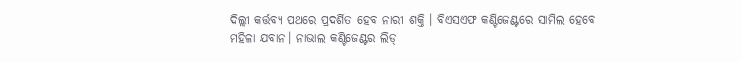ଦିଲ୍ଲୀ କର୍ତ୍ତବ୍ୟ ପଥରେ ପ୍ରଦର୍ଶିତ ହେବ ନାରୀ ଶକ୍ତି । ବିଏସଏଫ କଣ୍ଟିଜେଣ୍ଟରେ ସାମିଲ ହେବେ ମହିଳା ଯବାନ। ନାଭାଲ କଣ୍ଟିଜେଣ୍ଟର ଲିଡ୍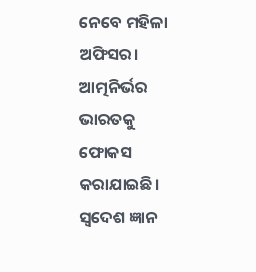ନେବେ ମହିଳା ଅଫିସର। ଆତ୍ମନିର୍ଭର ଭାରତକୁ ଫୋକସ କରାଯାଇଛି। ସ୍ବଦେଶ ଜ୍ଞାନ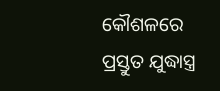କୌଶଳରେ ପ୍ରସ୍ତୁତ ଯୁଦ୍ଧାସ୍ତ୍ର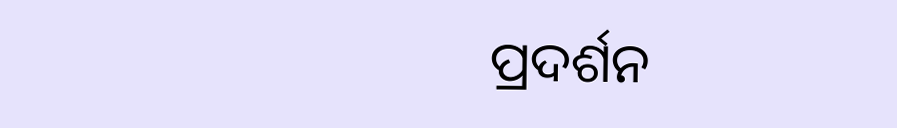ପ୍ରଦର୍ଶନ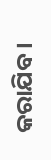କରାଯିବ ।